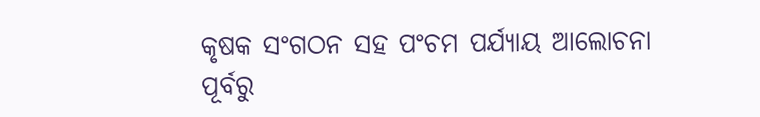କୃଷକ ସଂଗଠନ ସହ ପଂଚମ ପର୍ଯ୍ୟାୟ ଆଲୋଚନା ପୂର୍ବରୁ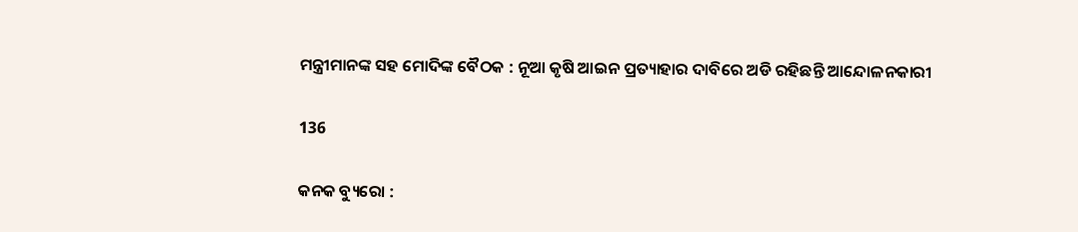ମନ୍ତ୍ରୀମାନଙ୍କ ସହ ମୋଦିଙ୍କ ବୈଠକ : ନୂଆ କୃଷି ଆଇନ ପ୍ରତ୍ୟାହାର ଦାବିରେ ଅଡି ରହିଛନ୍ତି ଆନ୍ଦୋଳନକାରୀ

136

କନକ ବ୍ୟୁରୋ :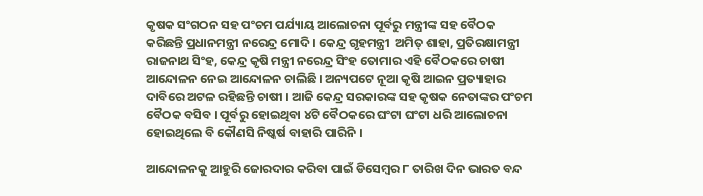କୃଷକ ସଂଗଠନ ସହ ପଂଚମ ପର୍ଯ୍ୟାୟ ଆଲୋଚନା ପୂର୍ବରୁ ମନ୍ତ୍ରୀଙ୍କ ସହ ବୈଠକ କରିଛନ୍ତି ପ୍ରଧାନମନ୍ତ୍ରୀ ନରେନ୍ଦ୍ର ମୋଦି । କେନ୍ଦ୍ର ଗୃହମନ୍ତ୍ରୀ  ଅମିତ୍ ଶାହା, ପ୍ରତିରକ୍ଷାମନ୍ତ୍ରୀ ରାଜନାଥ ସିଂହ, କେନ୍ଦ୍ର କୃଷି ମନ୍ତ୍ରୀ ନରେନ୍ଦ୍ର ସିଂହ ତୋମାର ଏହି ବୈଠକରେ ଚାଷୀ ଆନ୍ଦୋଳନ ନେଇ ଆନ୍ଦୋଳନ ଚାଲିଛି । ଅନ୍ୟପଟେ ନୂଆ କୃଷି ଆଇନ ପ୍ରତ୍ୟାହାର ଦାବିରେ ଅଟଳ ରହିଛନ୍ତି ଚାଷୀ । ଆଜି କେନ୍ଦ୍ର ସରକାରଙ୍କ ସହ କୃଷକ ନେତାଙ୍କର ପଂଚମ ବୈଠକ ବସିବ । ପୂର୍ବରୁ ହୋଇଥିବା ୪ଟି ବୈଠକରେ ଘଂଟା ଘଂଟା ଧରି ଆଲୋଚନା ହୋଇଥିଲେ ବି କୌଣସି ନିଷ୍କର୍ଷ ବାହାରି ପାରିନି ।

ଆନ୍ଦୋଳନକୁ ଆହୁରି ଜୋରଦାର କରିବା ପାଇଁ ଡିସେମ୍ବର ୮ ତାରିଖ ଦିନ ଭାରତ ବନ୍ଦ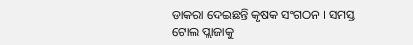ଡାକରା ଦେଇଛନ୍ତି କୃଷକ ସଂଗଠନ । ସମସ୍ତ ଟୋଲ ପ୍ଲାଜାକୁ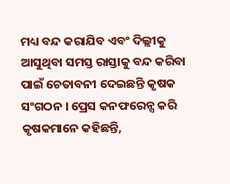ମଧ୍ୟ ବନ୍ଦ କରାଯିବ ଏବଂ ଦିଲ୍ଲୀକୁ ଆସୁଥିବା ସମସ୍ତ ରାସ୍ତାକୁ ବନ୍ଦ କରିବା ପାଇଁ ଚେତାବନୀ ଦେଇଛନ୍ତି କୃଷକ ସଂଗଠନ । ପ୍ରେସ କନଫରେନ୍ସ କରି କୃଷକମାନେ କହିଛନ୍ତି,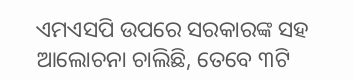ଏମଏସପି ଉପରେ ସରକାରଙ୍କ ସହ ଆଲୋଚନା ଚାଲିଛି, ତେବେ ୩ଟି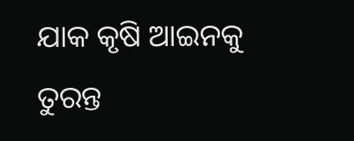ଯାକ କୃଷି ଆଇନକୁ ତୁରନ୍ତ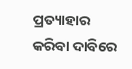ପ୍ରତ୍ୟାହାର କରିବା ଦାବିରେ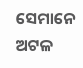ସେମାନେ ଅଟଳ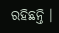ରହିଛନ୍ତି ।